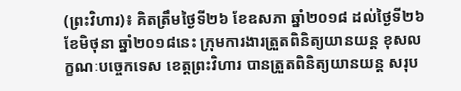(ព្រះវិហារ)៖ គិតត្រឹមថ្ងៃទី២៦ ខែឧសភា ឆ្នាំ២០១៨ ដល់ថ្ងៃទី២៦ ខែមិថុនា ឆ្នាំ២០១៨នេះ ក្រុមការងារត្រួតពិនិត្យយានយន្ត ខុសលក្ខណៈបច្ចេកទេស ខេត្តព្រះវិហារ បានត្រួតពិនិត្យយានយន្ត សរុប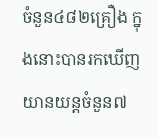ចំនួន៤៨២គ្រឿង ក្នុងនោះបានរកឃើញយានយន្តចំនួន៧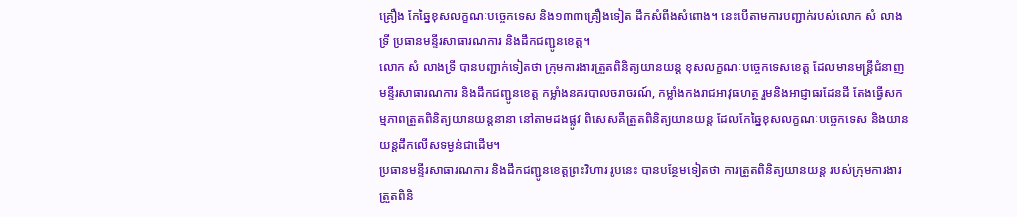គ្រឿង កែឆ្នៃខុសលក្ខណៈបច្ចេកទេស និង១៣៣គ្រឿងទៀត ដឹកសំពីងសំពោង។ នេះបើតាមការបញ្ជាក់របស់លោក សំ លាងទ្រី ប្រធានមន្ទីរសាធារណការ និងដឹកជញ្ជូនខេត្ត។
លោក សំ លាងទ្រី បានបញ្ជាក់ទៀតថា ក្រុមការងារត្រួតពិនិត្យយានយន្ត ខុសលក្ខណៈបច្ចេកទេសខេត្ត ដែលមានមន្ត្រីជំនាញមន្ទីរសាធារណការ និងដឹកជញ្ជូនខេត្ត កម្លាំងនគរបាលចរាចរណ៍, កម្លាំងកងរាជអាវុធហត្ថ រួមនិងអាជ្ញាធរដែនដី តែងធ្វើសកម្មភាពត្រួតពិនិត្យយានយន្តនានា នៅតាមដងផ្លូវ ពិសេសគឺត្រួតពិនិត្យយានយន្ត ដែលកែឆ្នៃខុសលក្ខណៈបច្ចេកទេស និងយានយន្តដឹកលើសទម្ងន់ជាដើម។
ប្រធានមន្ទីរសាធារណការ និងដឹកជញ្ជូនខេត្តព្រះវិហារ រូបនេះ បានបន្ថែមទៀតថា ការត្រួតពិនិត្យយានយន្ត របស់ក្រុមការងារត្រួតពិនិ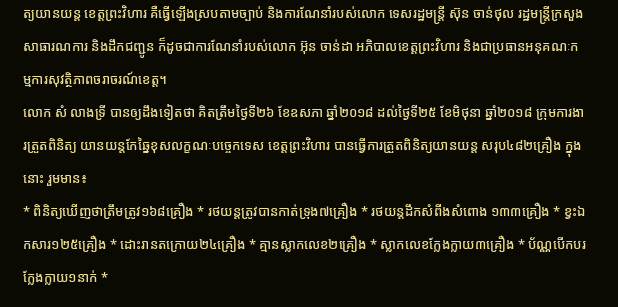ត្យយានយន្ត ខេត្តព្រះវិហារ គឺធ្វើឡើងស្របតាមច្បាប់ និងការណែនាំរបស់លោក ទេសរដ្ឋមន្ត្រី ស៊ុន ចាន់ថុល រដ្ឋមន្ត្រីក្រសួងសាធារណការ និងដឹកជញ្ជូន ក៏ដូចជាការណែនាំរបស់លោក អ៊ុន ចាន់ដា អភិបាលខេត្តព្រះវិហារ និងជាប្រធានអនុគណៈកម្មការសុវត្ថិភាពចរាចរណ៍ខេត្ត។
លោក សំ លាងទ្រី បានឲ្យដឹងទៀតថា គិតត្រឹមថ្ងៃទី២៦ ខែឧសភា ឆ្នាំ២០១៨ ដល់ថ្ងៃទី២៥ ខែមិថុនា ឆ្នាំ២០១៨ ក្រុមការងារត្រួតពិនិត្យ យានយន្តកែឆ្នៃខុសលក្ខណៈបច្ចេកទេស ខេត្តព្រះវិហារ បានធ្វើការត្រួតពិនិត្យយានយន្ត សរុប៤៨២គ្រឿង ក្នុងនោះ រួមមាន៖
* ពិនិត្យឃើញថាត្រឹមត្រូវ១៦៨គ្រឿង * រថយន្តត្រូវបានកាត់ទ្រុង៧គ្រឿង * រថយន្តដឹកសំពីងសំពោង ១៣៣គ្រឿង * ខ្វះឯកសារ១២៥គ្រឿង * ដោះរានតក្រោយ២៤គ្រឿង * គ្មានស្លាកលេខ២គ្រឿង * ស្លាកលេខក្លែងក្លាយ៣គ្រឿង * ប័ណ្ណបើកបរក្លែងក្លាយ១នាក់ *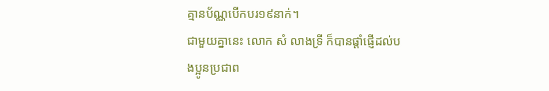គ្មានប័ណ្ណបើកបរ១៩នាក់។
ជាមួយគ្នានេះ លោក សំ លាងទ្រី ក៏បានផ្តាំផ្ញើដល់បងប្អូនប្រជាព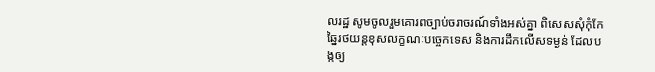លរដ្ឋ សូមចូលរួមគោរពច្បាប់ចរាចរណ៍ទាំងអស់គ្នា ពិសេសសុំកុំកែឆ្នៃរថយន្តខុសលក្ខណៈបច្ចេកទេស និងការដឹកលើសទម្ងន់ ដែលបង្កឲ្យ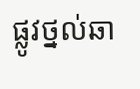ផ្លូវថ្នល់ឆា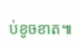ប់ខូចខាត៕